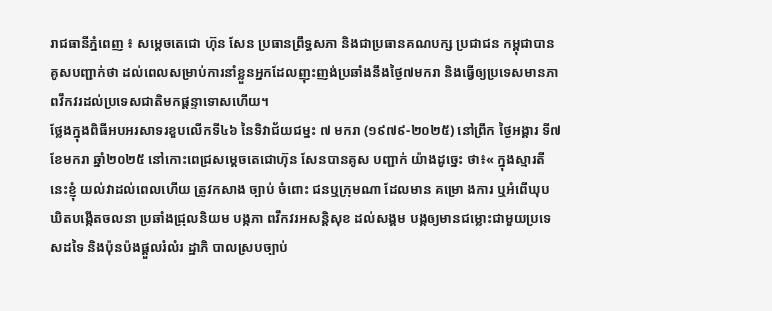រាជធានីភ្នំពេញ ៖ សម្តេចតេជោ ហ៊ុន សែន ប្រធានព្រឹទ្ធសភា និងជាប្រធានគណបក្ស ប្រជាជន កម្ពុជាបានគូសបញ្ជាក់ថា ដល់ពេលសម្រាប់ការនាំខ្លួនអ្នកដែលញុះញង់ប្រឆាំងនឹងថ្ងៃ៧មករា និងធ្វើឲ្យប្រទេសមានភាពវឹកវរដល់ប្រទេសជាតិមកផ្តន្ទាទោសហើយ។
ថ្លែងក្នុងពិធីអបអរសាទរខួបលើកទី៤៦ នៃទិវាជ័យជម្នះ ៧ មករា (១៩៧៩-២០២៥) នៅព្រឹក ថ្ងៃអង្គារ ទី៧ ខែមករា ឆ្នាំ២០២៥ នៅកោះពេជ្រសម្តេចតេជោហ៊ុន សែនបានគូស បញ្ជាក់ យ៉ាងដូច្នេះ ថា៖« ក្នុងស្មារតីនេះខ្ញុំ យល់វាដល់ពេលហើយ ត្រូវកសាង ច្បាប់ ចំពោះ ជនឬក្រុមណា ដែលមាន គម្រោ ងការ ឬអំពើឃុបឃិតបង្កើតចលនា ប្រឆាំងជ្រុលនិយម បង្កភា ពវឹកវរអសន្តិសុខ ដល់សង្គម បង្កឲ្យមានជម្លោះជាមួយប្រទេសដទៃ និងប៉ុនប៉ងផ្តួលរំលំរ ដ្ឋាភិ បាលស្របច្បាប់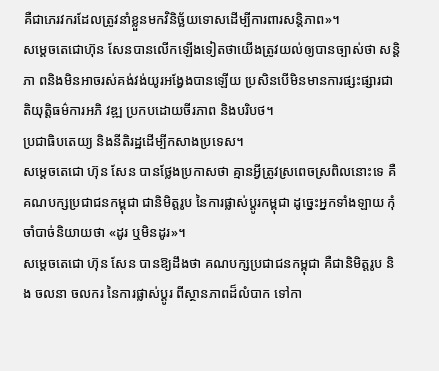គឺជាភេរវករដែលត្រូវនាំខ្លួនមកវិនិច្ឆ័យទោសដើម្បីការពារសន្តិភាព»។
សម្តេចតេជោហ៊ុន សែនបានលើកឡើងទៀតថាយើងត្រូវយល់ឲ្យបានច្បាស់ថា សន្តិភា ពនិងមិនអាចរស់គង់វង់យូរអង្វែងបានឡើយ ប្រសិនបើមិនមានការផ្សះផ្សារជាតិយុត្តិធម៌ការអភិ វឌ្ឍ ប្រកបដោយចីរភាព និងបរិបថ។
ប្រជាធិបតេយ្យ និងនីតិរដ្ឋដើម្បីកសាងប្រទេស។
សម្តេចតេជោ ហ៊ុន សែន បានថ្លែងប្រកាសថា គ្មានអ្វីត្រូវស្រពេចស្រពិលនោះទេ គឺគណបក្សប្រជាជនកម្ពុជា ជានិមិត្តរូប នៃការផ្លាស់ប្ដូរកម្ពុជា ដូច្នេះអ្នកទាំងឡាយ កុំចាំបាច់និយាយថា «ដូរ ឬមិនដូរ»។
សម្តេចតេជោ ហ៊ុន សែន បានឱ្យដឹងថា គណបក្សប្រជាជនកម្ពុជា គឺជានិមិត្តរូប និង ចលនា ចលករ នៃការផ្លាស់ប្ដូរ ពីស្ថានភាពដ៏លំបាក ទៅកា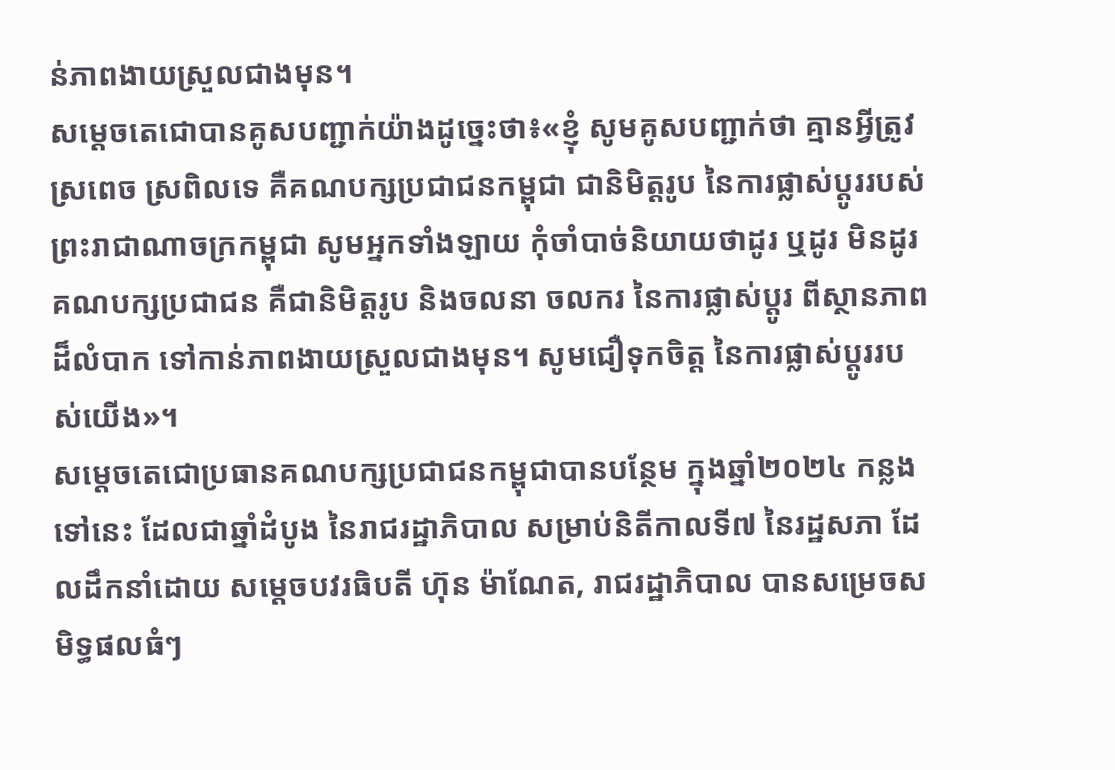ន់ភាពងាយស្រួលជាងមុន។
សម្ដេចតេជោបានគូសបញ្ជាក់យ៉ាងដូច្នេះថា៖«ខ្ញុំ សូមគូសបញ្ជាក់ថា គ្មានអ្វីត្រូវស្រពេច ស្រពិលទេ គឺគណបក្សប្រជាជនកម្ពុជា ជានិមិត្តរូប នៃការផ្លាស់ប្ដូររបស់ព្រះរាជាណាចក្រកម្ពុជា សូមអ្នកទាំងឡាយ កុំចាំបាច់និយាយថាដូរ ឬដូរ មិនដូរ គណបក្សប្រជាជន គឺជានិមិត្តរូប និងចលនា ចលករ នៃការផ្លាស់ប្ដូរ ពីស្ថានភាពដ៏លំបាក ទៅកាន់ភាពងាយស្រួលជាងមុន។ សូមជឿទុកចិត្ត នៃការផ្លាស់ប្ដូររបស់យើង»។
សម្ដេចតេជោប្រធានគណបក្សប្រជាជនកម្ពុជាបានបន្ថែម ក្នុងឆ្នាំ២០២៤ កន្លងទៅនេះ ដែលជាឆ្នាំដំបូង នៃរាជរដ្ឋាភិបាល សម្រាប់និតីកាលទី៧ នៃរដ្ឋសភា ដែលដឹកនាំដោយ សម្ដេចបវរធិបតី ហ៊ុន ម៉ាណែត, រាជរដ្ឋាភិបាល បានសម្រេចសមិទ្ធផលធំៗ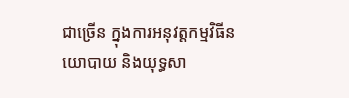ជាច្រើន ក្នុងការអនុវត្តកម្មវិធីនយោបាយ និងយុទ្ធសា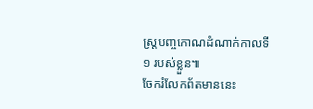ស្ដ្របញ្ចកោណដំណាក់កាលទី១ របស់ខ្លួន៕
ចែករំលែកព័តមាននេះ